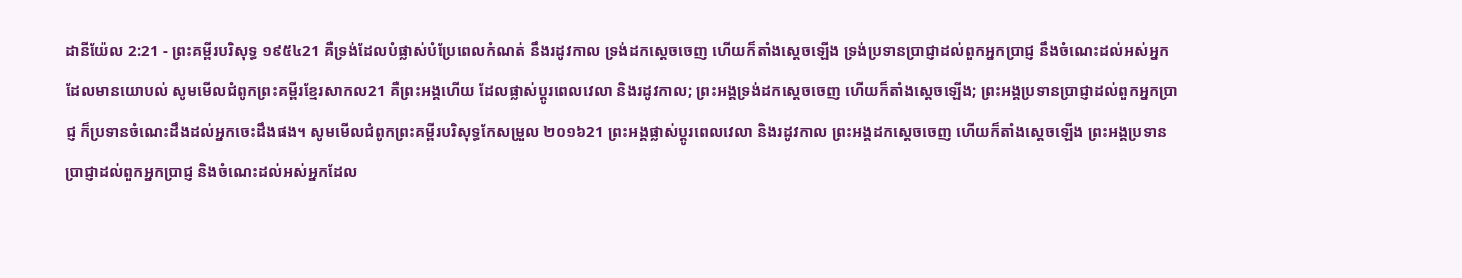ដានីយ៉ែល 2:21 - ព្រះគម្ពីរបរិសុទ្ធ ១៩៥៤21 គឺទ្រង់ដែលបំផ្លាស់បំប្រែពេលកំណត់ នឹងរដូវកាល ទ្រង់ដកស្តេចចេញ ហើយក៏តាំងស្តេចឡើង ទ្រង់ប្រទានប្រាជ្ញាដល់ពួកអ្នកប្រាជ្ញ នឹងចំណេះដល់អស់អ្នកដែលមានយោបល់ សូមមើលជំពូកព្រះគម្ពីរខ្មែរសាកល21 គឺព្រះអង្គហើយ ដែលផ្លាស់ប្ដូរពេលវេលា និងរដូវកាល; ព្រះអង្គទ្រង់ដកស្ដេចចេញ ហើយក៏តាំងស្ដេចឡើង; ព្រះអង្គប្រទានប្រាជ្ញាដល់ពួកអ្នកប្រាជ្ញ ក៏ប្រទានចំណេះដឹងដល់អ្នកចេះដឹងផង។ សូមមើលជំពូកព្រះគម្ពីរបរិសុទ្ធកែសម្រួល ២០១៦21 ព្រះអង្គផ្លាស់ប្ដូរពេលវេលា និងរដូវកាល ព្រះអង្គដកស្តេចចេញ ហើយក៏តាំងស្តេចឡើង ព្រះអង្គប្រទានប្រាជ្ញាដល់ពួកអ្នកប្រាជ្ញ និងចំណេះដល់អស់អ្នកដែល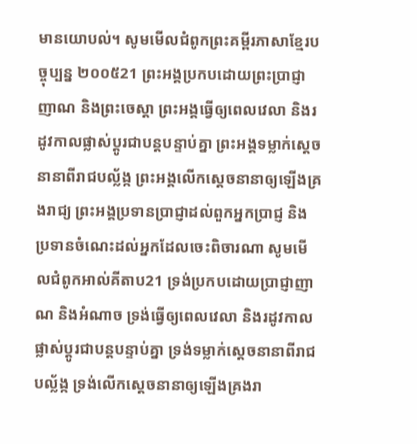មានយោបល់។ សូមមើលជំពូកព្រះគម្ពីរភាសាខ្មែរបច្ចុប្បន្ន ២០០៥21 ព្រះអង្គប្រកបដោយព្រះប្រាជ្ញាញាណ និងព្រះចេស្ដា ព្រះអង្គធ្វើឲ្យពេលវេលា និងរដូវកាលផ្លាស់ប្ដូរជាបន្តបន្ទាប់គ្នា ព្រះអង្គទម្លាក់ស្ដេចនានាពីរាជបល្ល័ង្ក ព្រះអង្គលើកស្ដេចនានាឲ្យឡើងគ្រងរាជ្យ ព្រះអង្គប្រទានប្រាជ្ញាដល់ពួកអ្នកប្រាជ្ញ និងប្រទានចំណេះដល់អ្នកដែលចេះពិចារណា សូមមើលជំពូកអាល់គីតាប21 ទ្រង់ប្រកបដោយប្រាជ្ញាញាណ និងអំណាច ទ្រង់ធ្វើឲ្យពេលវេលា និងរដូវកាល ផ្លាស់ប្ដូរជាបន្តបន្ទាប់គ្នា ទ្រង់ទម្លាក់ស្ដេចនានាពីរាជបល្ល័ង្ក ទ្រង់លើកស្ដេចនានាឲ្យឡើងគ្រងរា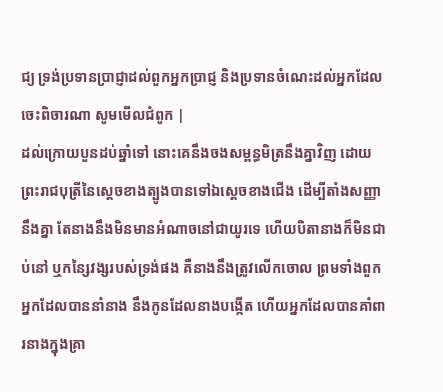ជ្យ ទ្រង់ប្រទានប្រាជ្ញាដល់ពួកអ្នកប្រាជ្ញ និងប្រទានចំណេះដល់អ្នកដែលចេះពិចារណា សូមមើលជំពូក |
ដល់ក្រោយបួនដប់ឆ្នាំទៅ នោះគេនឹងចងសម្ពន្ធមិត្រនឹងគ្នាវិញ ដោយព្រះរាជបុត្រីនៃស្តេចខាងត្បូងបានទៅឯស្តេចខាងជើង ដើម្បីតាំងសញ្ញានឹងគ្នា តែនាងនឹងមិនមានអំណាចនៅជាយូរទេ ហើយបិតានាងក៏មិនជាប់នៅ ឬកន្សៃវង្សរបស់ទ្រង់ផង គឺនាងនឹងត្រូវលើកចោល ព្រមទាំងពួកអ្នកដែលបាននាំនាង នឹងកូនដែលនាងបង្កើត ហើយអ្នកដែលបានគាំពារនាងក្នុងគ្រា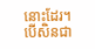នោះដែរ។
បើសិនជា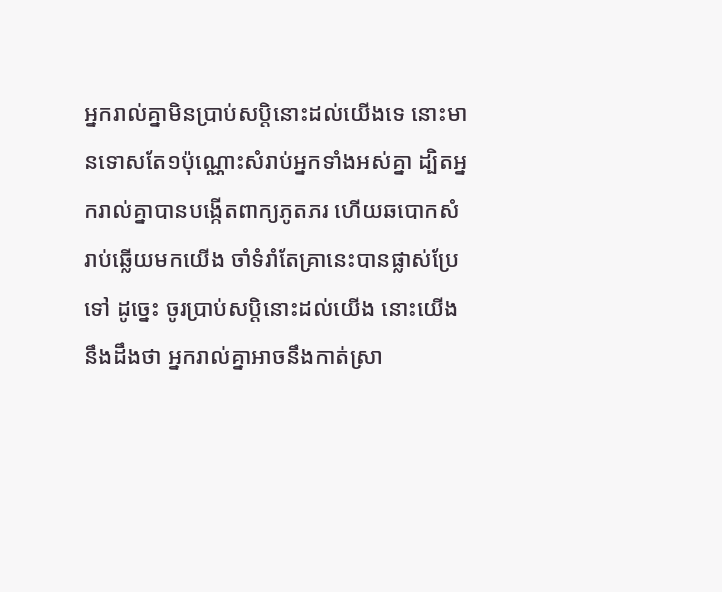អ្នករាល់គ្នាមិនប្រាប់សប្តិនោះដល់យើងទេ នោះមានទោសតែ១ប៉ុណ្ណោះសំរាប់អ្នកទាំងអស់គ្នា ដ្បិតអ្នករាល់គ្នាបានបង្កើតពាក្យភូតភរ ហើយឆបោកសំរាប់ឆ្លើយមកយើង ចាំទំរាំតែគ្រានេះបានផ្លាស់ប្រែទៅ ដូច្នេះ ចូរប្រាប់សប្តិនោះដល់យើង នោះយើងនឹងដឹងថា អ្នករាល់គ្នាអាចនឹងកាត់ស្រា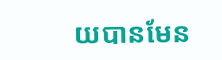យបានមែន